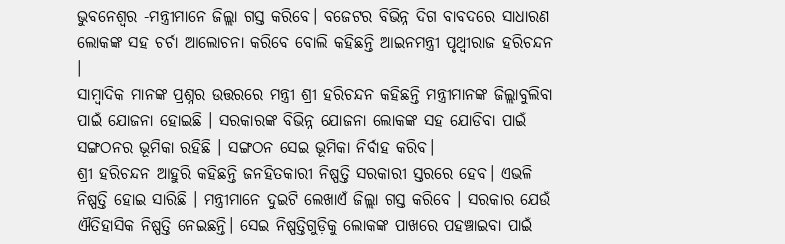ଭୁବନେଶ୍ୱର -ମନ୍ତ୍ରୀମାନେ ଜିଲ୍ଲା ଗସ୍ତ କରିବେ। ବଜେଟର ବିଭିନ୍ନ ଦିଗ ବାବଦରେ ସାଧାରଣ ଲୋକଙ୍କ ସହ ଚର୍ଚା ଆଲୋଚନା କରିବେ ବୋଲି କହିଛନ୍ତି ଆଇନମନ୍ତ୍ରୀ ପୃଥ୍ୱୀରାଜ ହରିଚନ୍ଦନ ।
ସାମ୍ବାଦିକ ମାନଙ୍କ ପ୍ରଶ୍ନର ଉତ୍ତରରେ ମନ୍ତ୍ରୀ ଶ୍ରୀ ହରିଚନ୍ଦନ କହିଛନ୍ତି ମନ୍ତ୍ରୀମାନଙ୍କ ଜିଲ୍ଲାବୁଲିବା ପାଇଁ ଯୋଜନା ହୋଇଛି । ସରକାରଙ୍କ ବିଭିନ୍ନ ଯୋଜନା ଲୋକଙ୍କ ସହ ଯୋଡିବା ପାଇଁ ସଙ୍ଗଠନର ଭୂମିକା ରହିଛି । ସଙ୍ଗଠନ ସେଇ ଭୂମିକା ନିର୍ବାହ କରିବ।
ଶ୍ରୀ ହରିଚନ୍ଦନ ଆହୁରି କହିଛନ୍ତି ଜନହିତକାରୀ ନିଷ୍ପତ୍ତି ସରକାରୀ ସ୍ତରରେ ହେବ। ଏଭଳି ନିଷ୍ପତ୍ତି ହୋଇ ସାରିଛି । ମନ୍ତ୍ରୀମାନେ ଦୁଇଟି ଲେଖାଏଁ ଜିଲ୍ଲା ଗସ୍ତ କରିବେ । ସରକାର ଯେଉଁ ଐତିହାସିକ ନିଷ୍ପତ୍ତି ନେଇଛନ୍ତି। ସେଇ ନିଷ୍ପତ୍ତିଗୁଡ଼ିକୁ ଲୋକଙ୍କ ପାଖରେ ପହଞ୍ଚାଇବା ପାଇଁ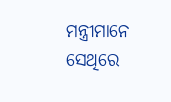ମନ୍ତ୍ରୀମାନେ ସେଥିରେ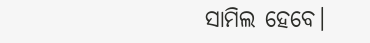ସାମିଲ ହେବେ।